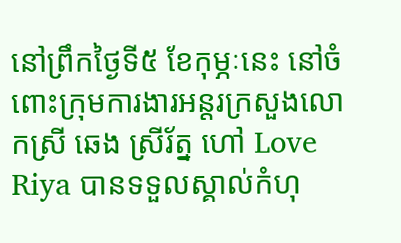នៅព្រឹកថ្ងៃទី៥ ខែកុម្ភៈនេះ នៅចំពោះក្រុមការងារអន្តរក្រសួងលោកស្រី ឆេង ស្រីរ័ត្ន ហៅ Love Riya បានទទួលស្គាល់កំហុ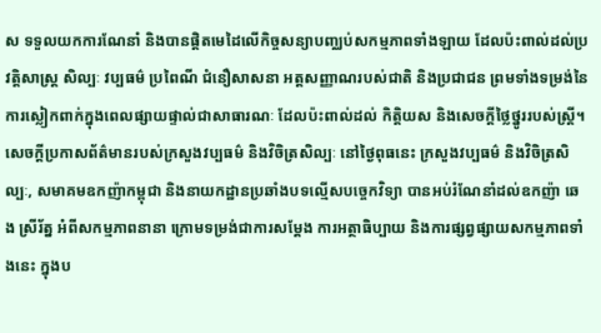ស ទទួលយកការណែនាំ និងបានផ្តិតមេដៃលើកិច្ចសន្យាបញ្ឈប់សកម្មភាពទាំងឡាយ ដែលប៉ះពាល់ដល់ប្រវត្តិសាស្ត្រ សិល្បៈ វប្បធម៌ ប្រពៃណី ជំនឿសាសនា អត្តសញ្ញាណរបស់ជាតិ និងប្រជាជន ព្រមទាំងទម្រង់នៃការស្លៀកពាក់ក្នុងពេលផ្សាយផ្ទាល់ជាសាធារណៈ ដែលប៉ះពាល់ដល់ កិត្តិយស និងសេចក្តីថ្លៃថ្នូររបស់ស្ត្រី។
សេចក្តីប្រកាសព័ត៌មានរបស់ក្រសួងវប្បធម៌ និងវិចិត្រសិល្បៈ នៅថ្ងៃពុធនេះ ក្រសួងវប្បធម៌ និងវិចិត្រសិល្បៈ, សមាគមឧកញ៉ាកម្ពុជា និងនាយកដ្ឋានប្រឆាំងបទល្មើសបច្ចេកវិទ្យា បានអប់រំណែនាំដល់ឧកញ៉ា ឆេង ស្រីរ័ត្ន អំពីសកម្មភាពនានា ក្រោមទម្រង់ជាការសម្តែង ការអត្ថាធិប្បាយ និងការផ្សព្វផ្សាយសកម្មភាពទាំងនេះ ក្នុងប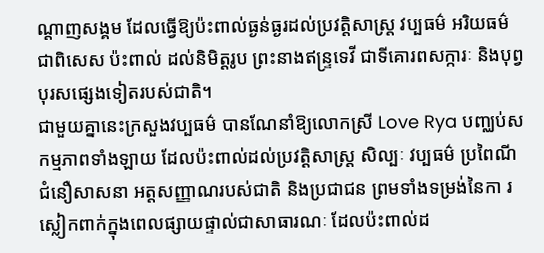ណ្តាញសង្គម ដែលធ្វើឱ្យប៉ះពាល់ធ្ងន់ធ្ងរដល់ប្រវត្តិសាស្ត្រ វប្បធម៌ អរិយធម៌ ជាពិសេស ប៉ះពាល់ ដល់និមិត្តរូប ព្រះនាងឥន្ទ្រទេវី ជាទីគោរពសក្ការៈ និងបុព្វបុរសផ្សេងទៀតរបស់ជាតិ។
ជាមួយគ្នានេះក្រសួងវប្បធម៌ បានណែនាំឱ្យលោកស្រី Love Rya បញ្ឈប់សកម្មភាពទាំងឡាយ ដែលប៉ះពាល់ដល់ប្រវត្តិសាស្ត្រ សិល្បៈ វប្បធម៌ ប្រពៃណី ជំនឿសាសនា អត្តសញ្ញាណរបស់ជាតិ និងប្រជាជន ព្រមទាំងទម្រង់នៃកា រស្លៀកពាក់ក្នុងពេលផ្សាយផ្ទាល់ជាសាធារណៈ ដែលប៉ះពាល់ដ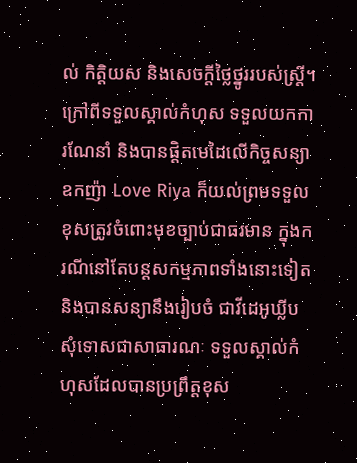ល់ កិត្តិយស និងសេចក្តីថ្លៃថ្នូររបស់ស្ត្រី។
ក្រៅពីទទួលស្គាល់កំហុស ទទួលយកការណែនាំ និងបានផ្តិតមេដៃលើកិច្ចសន្យា ឧកញ៉ា Love Riya ក៏យល់ព្រមទទួលខុសត្រូវចំពោះមុខច្បាប់ជាធរមាន ក្នុងករណីនៅតែបន្តសកម្មភាពទាំងនោះទៀត និងបានសន្យានឹងរៀបចំ ជាវីដេអូឃ្លីបសុំទោសជាសាធារណៈ ទទួលស្គាល់កំហុសដែលបានប្រព្រឹត្តខុស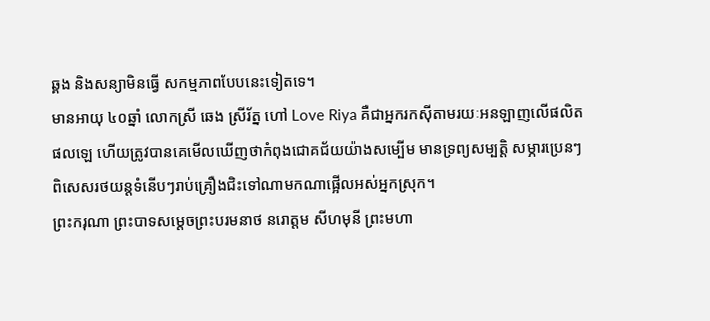ឆ្គង និងសន្យាមិនធ្វើ សកម្មភាពបែបនេះទៀតទេ។
មានអាយុ ៤០ឆ្នាំ លោកស្រី ឆេង ស្រីរ័ត្ន ហៅ Love Riya គឺជាអ្នករកស៊ីតាមរយៈអនឡាញលើផលិតផលឡេ ហើយត្រូវបានគេមើលឃើញថាកំពុងជោគជ័យយ៉ាងសម្បើម មានទ្រព្យសម្បត្តិ សម្ភារប្រេនៗ ពិសេសរថយន្តទំនើបៗរាប់គ្រឿងជិះទៅណាមកណាផ្អើលអស់អ្នកស្រុក។
ព្រះករុណា ព្រះបាទសម្តេចព្រះបរមនាថ នរោត្តម សីហមុនី ព្រះមហា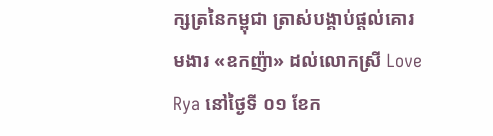ក្សត្រនៃកម្ពុជា ត្រាស់បង្គាប់ផ្តល់គោរមងារ «ឧកញ៉ា» ដល់លោកស្រី Love Rya នៅថ្ងៃទី ០១ ខែក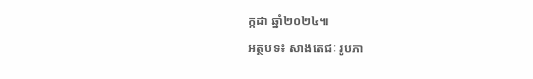ក្កដា ឆ្នាំ២០២៤៕
អត្ថបទ៖ សាងតេជៈ រូបភា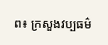ព៖ ក្រសួងវប្បធម៌